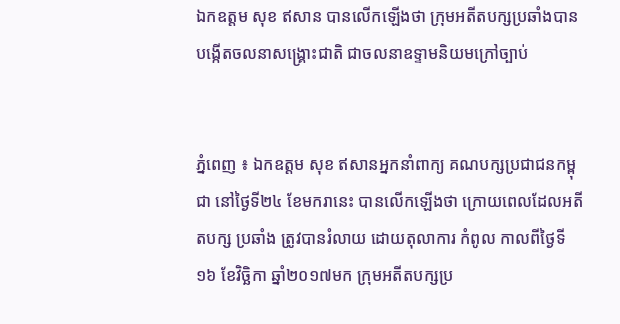ឯកឧត្តម សុខ ឥសាន បានលើកឡើងថា ក្រុមអតីតបក្សប្រឆាំងបានបង្កើតចលនាសង្គ្រោះជាតិ ជាចលនាឧទ្ទាមនិយមក្រៅច្បាប់


ភ្នំពេញ ៖ ឯកឧត្តម សុខ ឥសានអ្នកនាំពាក្យ គណបក្សប្រជាជនកម្ពុជា នៅថ្ងៃទី២៤ ខែមករានេះ បានលើកឡើងថា ក្រោយពេលដែលអតីតបក្ស ប្រឆាំង ត្រូវបានរំលាយ ដោយតុលាការ កំពូល កាលពីថ្ងៃទី ១៦ ខែវិច្ឆិកា ឆ្នាំ២០១៧មក ក្រុមអតីតបក្សប្រ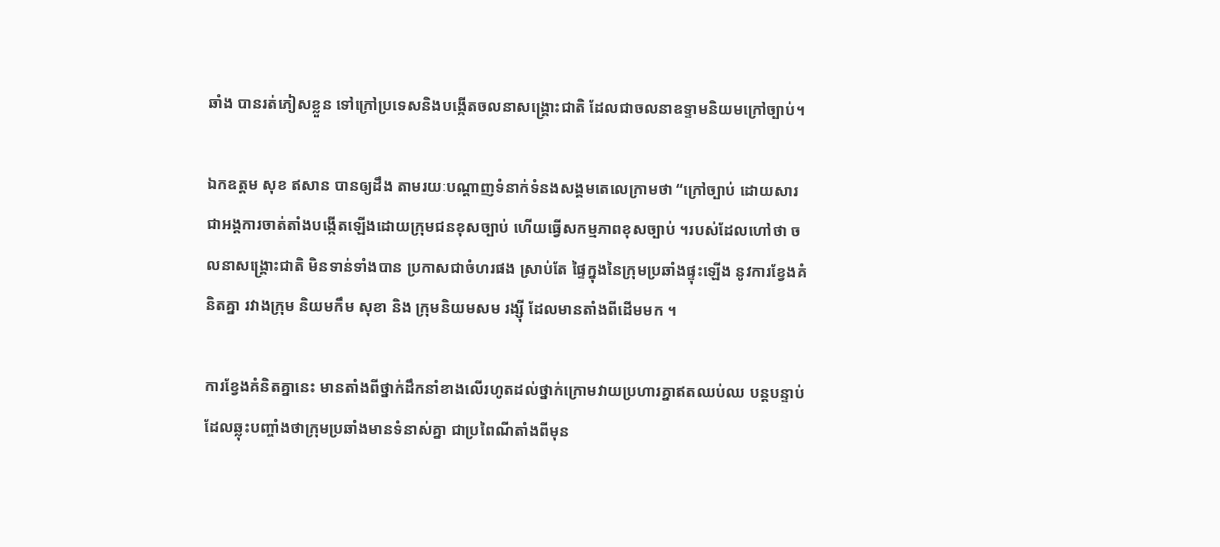ឆាំង បានរត់ភៀសខ្លួន ទៅក្រៅប្រទេសនិងបង្កើតចលនាសង្គ្រោះជាតិ ដែលជាចលនាឧទ្ទាមនិយមក្រៅច្បាប់។

ឯកឧត្តម សុខ ឥសាន បានឲ្យដឹង តាមរយៈបណ្ដាញទំនាក់ទំនងសង្គមតេលេក្រាមថា “ក្រៅច្បាប់ ដោយសារ ជាអង្គការចាត់តាំងបង្កើតឡើងដោយក្រុមជនខុសច្បាប់ ហើយធ្វើសកម្មភាពខុសច្បាប់ ។របស់ដែលហៅថា ចលនាសង្គ្រោះជាតិ មិនទាន់ទាំងបាន ប្រកាសជាចំហរផង ស្រាប់តែ ផ្ទៃក្នុងនៃក្រុមប្រឆាំងផ្ទុះឡើង នូវការខ្វែងគំនិតគ្នា រវាងក្រុម និយមកឹម សុខា និង ក្រុមនិយមសម រង្ស៊ី ដែលមានតាំងពីដើមមក ។

ការខ្វែងគំនិតគ្នានេះ មានតាំងពីថ្នាក់ដឹកនាំខាងលើរហូតដល់ថ្នាក់ក្រោមវាយប្រហារគ្នាឥតឈប់ឈ បន្តបន្ទាប់ដែលឆ្លុះបញ្ចាំងថាក្រុមប្រឆាំងមានទំនាស់គ្នា ជាប្រពៃណីតាំងពីមុន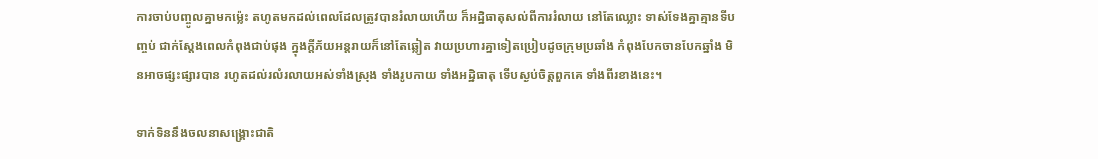ការចាប់បញ្ចូលគ្នាមកម៉្លេះ តហូតមកដល់ពេលដែលត្រូវបានរំលាយហើយ ក៏អដ្ឋិធាតុសល់ពីការរំលាយ នៅតែឈ្លោះ ទាស់ទែងគ្នាគ្មានទីបញ្ចប់ ជាក់ស្តែងពេលកំពុងជាប់ផុង ក្នុងក្តីភ័យអន្តរាយក៏នៅតែឆ្លៀត វាយប្រហារគ្នាទៀតប្រៀបដូចក្រុមប្រឆាំង កំពុងបែកចានបែកឆ្នាំង មិនអាចផ្សះផ្សារបាន រហូតដល់រលំរលាយអស់ទាំងស្រុង ទាំងរូបកាយ ទាំងអដ្ឋិធាតុ ទើបស្ងប់ចិត្តពួកគេ ទាំងពីរខាងនេះ។

ទាក់ទិននឹងចលនាសង្រ្គោះជាតិ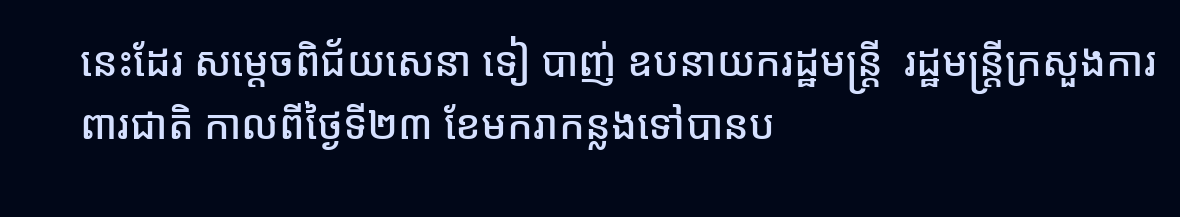នេះដែរ សម្ដេចពិជ័យសេនា ទៀ បាញ់ ឧបនាយករដ្ឋមន្ត្រី  រដ្ឋមន្ត្រីក្រសួងការពារជាតិ កាលពីថ្ងៃទី២៣ ខែមករាកន្លងទៅបានប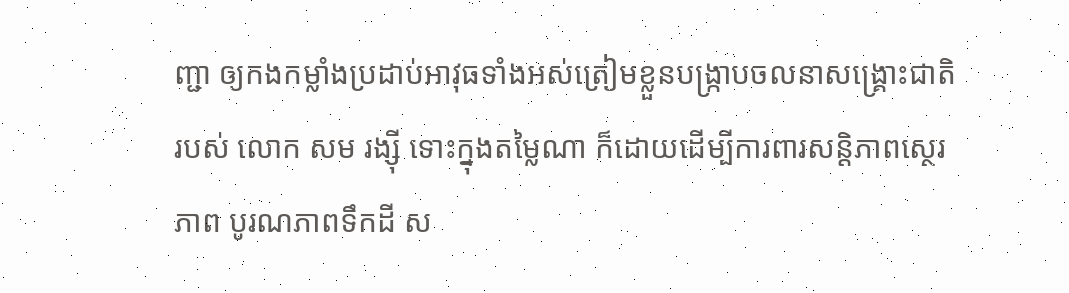ញ្ជា ឲ្យកងកម្លាំងប្រដាប់អាវុធទាំងអស់ត្រៀមខ្លួនបង្រ្កាបចលនាសង្រ្គោះជាតិរបស់ លោក សម រង្ស៊ី ទោះក្នុងតម្លៃណា ក៏ដោយដើម្បីការពារសន្ដិភាពស្ថេរភាព បូរណភាពទឹកដី ស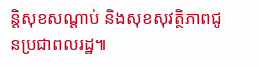ន្ដិសុខសណ្ដាប់ និងសុខសុវត្ថិភាពជូនប្រជាពលរដ្ឋ៕